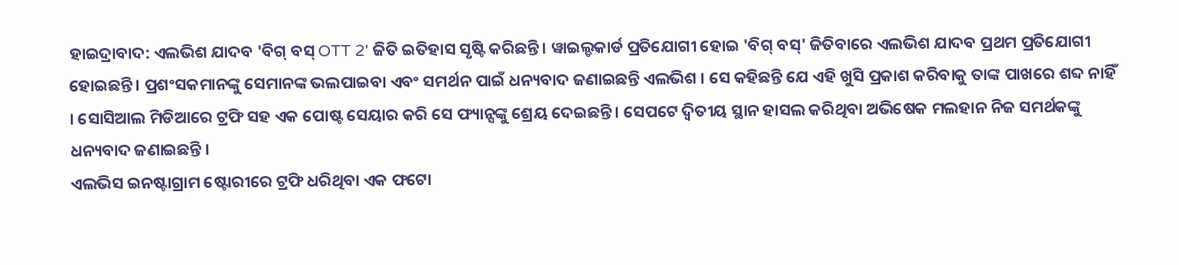ହାଇଦ୍ରାବାଦ: ଏଲଭିଶ ଯାଦବ 'ବିଗ୍ ବସ୍ OTT 2' ଜିତି ଇତିହାସ ସୃଷ୍ଟି କରିଛନ୍ତି । ୱାଇଲ୍ଡକାର୍ଡ ପ୍ରତିଯୋଗୀ ହୋଇ 'ବିଗ୍ ବସ୍' ଜିତିବାରେ ଏଲଭିଶ ଯାଦବ ପ୍ରଥମ ପ୍ରତିଯୋଗୀ ହୋଇଛନ୍ତି । ପ୍ରଶଂସକମାନଙ୍କୁ ସେମାନଙ୍କ ଭଲପାଇବା ଏବଂ ସମର୍ଥନ ପାଇଁ ଧନ୍ୟବାଦ ଜଣାଇଛନ୍ତି ଏଲଭିଶ । ସେ କହିଛନ୍ତି ଯେ ଏହି ଖୁସି ପ୍ରକାଶ କରିବାକୁ ତାଙ୍କ ପାଖରେ ଶବ୍ଦ ନାହିଁ । ସୋସିଆଲ ମିଡିଆରେ ଟ୍ରଫି ସହ ଏକ ପୋଷ୍ଟ ସେୟାର କରି ସେ ଫ୍ୟାନ୍ସଙ୍କୁ ଶ୍ରେୟ ଦେଇଛନ୍ତି । ସେପଟେ ଦ୍ୱିତୀୟ ସ୍ଥାନ ହାସଲ କରିଥିବା ଅଭିଷେକ ମଲହାନ ନିଜ ସମର୍ଥକଙ୍କୁ ଧନ୍ୟବାଦ ଜଣାଇଛନ୍ତି ।
ଏଲଭିସ ଇନଷ୍ଟାଗ୍ରାମ ଷ୍ଟୋରୀରେ ଟ୍ରଫି ଧରିଥିବା ଏକ ଫଟୋ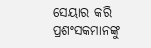ସେୟାର କରି ପ୍ରଶଂସକମାନଙ୍କୁ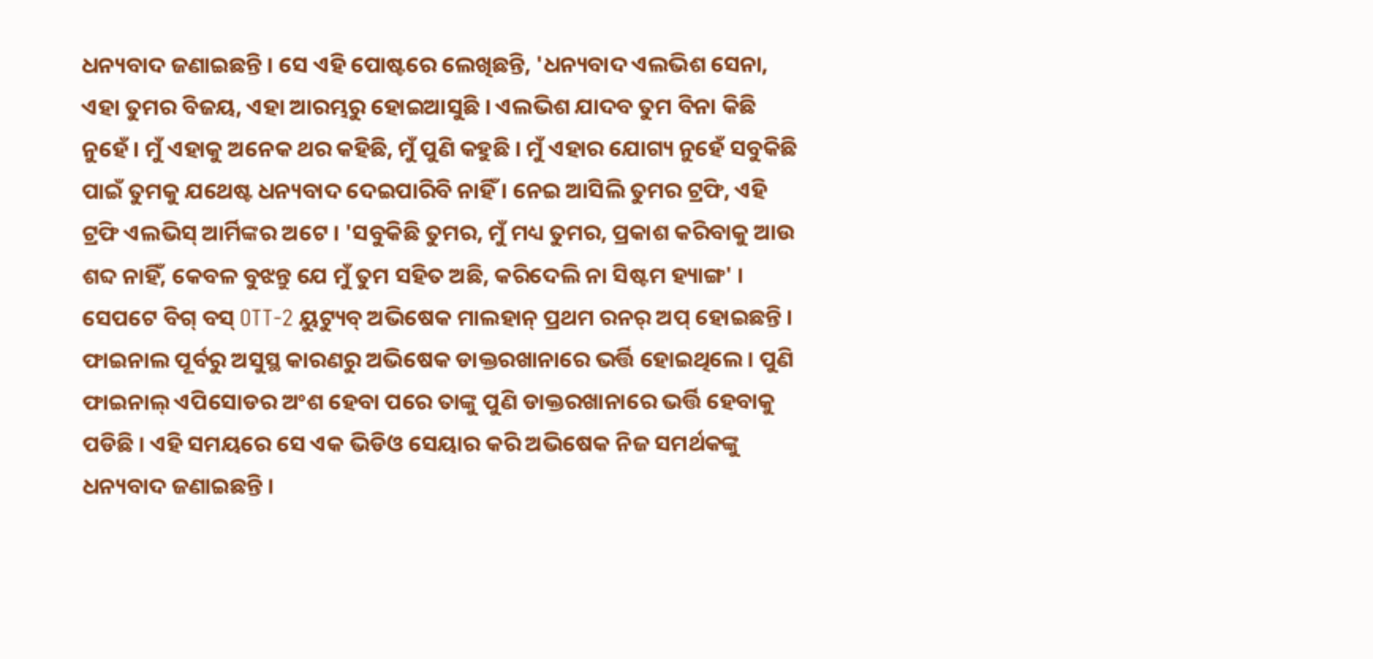ଧନ୍ୟବାଦ ଜଣାଇଛନ୍ତି । ସେ ଏହି ପୋଷ୍ଟରେ ଲେଖିଛନ୍ତି, 'ଧନ୍ୟବାଦ ଏଲଭିଶ ସେନା, ଏହା ତୁମର ବିଜୟ, ଏହା ଆରମ୍ଭରୁ ହୋଇଆସୁଛି । ଏଲଭିଶ ଯାଦବ ତୁମ ବିନା କିଛି ନୁହେଁ । ମୁଁ ଏହାକୁ ଅନେକ ଥର କହିଛି, ମୁଁ ପୁଣି କହୁଛି । ମୁଁ ଏହାର ଯୋଗ୍ୟ ନୁହେଁ ସବୁକିଛି ପାଇଁ ତୁମକୁ ଯଥେଷ୍ଟ ଧନ୍ୟବାଦ ଦେଇପାରିବି ନାହିଁ । ନେଇ ଆସିଲି ତୁମର ଟ୍ରଫି, ଏହି ଟ୍ରଫି ଏଲଭିସ୍ ଆର୍ମିଙ୍କର ଅଟେ । 'ସବୁକିଛି ତୁମର, ମୁଁ ମଧ୍ୟ ତୁମର, ପ୍ରକାଶ କରିବାକୁ ଆଉ ଶବ୍ଦ ନାହିଁ, କେବଳ ବୁଝନ୍ତୁ ଯେ ମୁଁ ତୁମ ସହିତ ଅଛି, କରିଦେଲି ନା ସିଷ୍ଟମ ହ୍ୟାଙ୍ଗ' ।
ସେପଟେ ବିଗ୍ ବସ୍ OTT-2 ୟୁଟ୍ୟୁବ୍ ଅଭିଷେକ ମାଲହାନ୍ ପ୍ରଥମ ରନର୍ ଅପ୍ ହୋଇଛନ୍ତି । ଫାଇନାଲ ପୂର୍ବରୁ ଅସୁସ୍ଥ କାରଣରୁ ଅଭିଷେକ ଡାକ୍ତରଖାନାରେ ଭର୍ତ୍ତି ହୋଇଥିଲେ । ପୁଣି ଫାଇନାଲ୍ ଏପିସୋଡର ଅଂଶ ହେବା ପରେ ତାଙ୍କୁ ପୁଣି ଡାକ୍ତରଖାନାରେ ଭର୍ତ୍ତି ହେବାକୁ ପଡିଛି । ଏହି ସମୟରେ ସେ ଏକ ଭିଡିଓ ସେୟାର କରି ଅଭିଷେକ ନିଜ ସମର୍ଥକଙ୍କୁ ଧନ୍ୟବାଦ ଜଣାଇଛନ୍ତି ।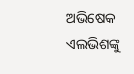ଅଭିଷେକ ଏଲଭିଶଙ୍କୁ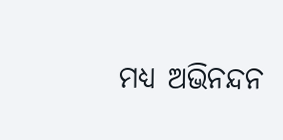ମଧ୍ୟ ଅଭିନନ୍ଦନ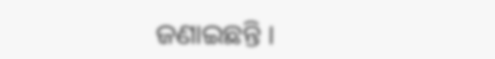ଜଣାଇଛନ୍ତି ।